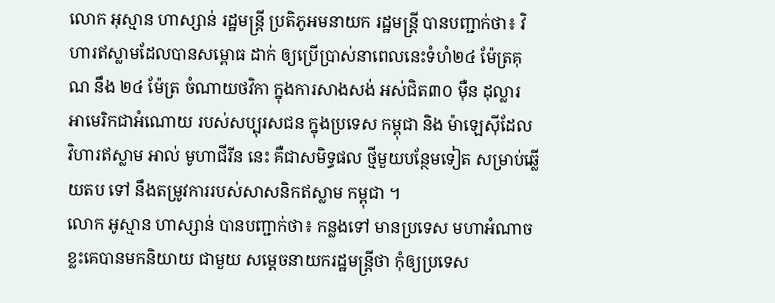លោក អុស្មាន ហាស្សាន់ រដ្ឋមន្ត្រី ប្រតិភូអមនាយក រដ្ឋមន្ត្រី បានបញ្ជាក់ថា៖ វិហារឥស្លាមដែលបានសម្ពោធ ដាក់ ឲ្យប្រើប្រាស់នាពេលនេះទំហំ២៤ ម៉ែត្រគុណ នឹង ២៤ ម៉ែត្រ ចំណាយថវិកា ក្នុងការសាងសង់ អស់ជិត៣០ ម៉ឺន ដុល្លារ អាមេរិកជាអំណោយ របស់សប្បុរសជន ក្នុងប្រទេស កម្ពុជា និង ម៉ាឡេស៊ីដែល វិហារឥស្លាម អាល់ មូហាជីរីន នេះ គឺជាសមិទ្ធផល ថ្មីមួយបន្ថែមទៀត សម្រាប់ឆ្លើយតប ទៅ នឹងតម្រូវការរបស់សាសនិកឥស្លាម កម្ពុជា ។
លោក អូស្មាន ហាស្សាន់ បានបញ្ជាក់ថា៖ កន្លងទៅ មានប្រទេស មហាអំណាចខ្លះគេបានមកនិយាយ ជាមួយ សម្តេចនាយករដ្ឋមន្ត្រីថា កុំឲ្យប្រទេស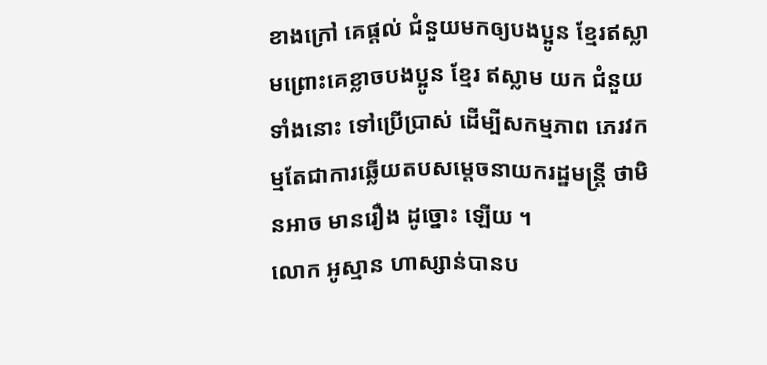ខាងក្រៅ គេផ្តល់ ជំនួយមកឲ្យបងប្អូន ខ្មែរឥស្លាមព្រោះគេខ្លាចបងប្អូន ខ្មែរ ឥស្លាម យក ជំនួយ ទាំងនោះ ទៅប្រើប្រាស់ ដើម្បីសកម្មភាព ភេរវកម្មតែជាការឆ្លើយតបសម្តេចនាយករដ្ឋមន្ត្រី ថាមិនអាច មានរឿង ដូច្នោះ ឡើយ ។
លោក អូស្មាន ហាស្សាន់បានប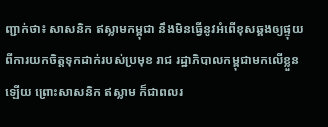ញ្ជាក់ថា៖ សាសនិក ឥស្លាមកម្ពុជា នឹងមិនធ្វើនូវអំពើខុសឆ្គងឲ្យផ្ទុយពីការយកចិត្តទុកដាក់របស់ប្រមុខ រាជ រដ្ឋាភិបាលកម្ពុជាមកលើខ្លួន ឡើយ ព្រោះសាសនិក ឥស្លាម ក៏ជាពលរ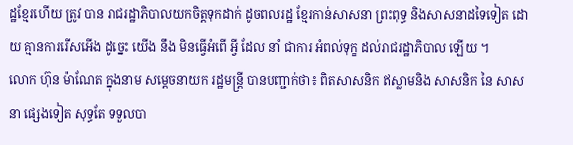ដ្ឋខ្មែរហើយ ត្រូវ បាន រាជរដ្ឋាភិបាលយកចិត្តទុកដាក់ ដូចពលរដ្ឋ ខ្មែរកាន់សាសនា ព្រះពុទ្ធ និងសាសនាដទៃទៀត ដោយ គ្មានការរើសអើង ដូច្នេះ យើង នឹង មិនធ្វើអំពើ អ្វី ដែល នាំ ជាការ អំពល់ទុក្ខ ដល់រាជរដ្ឋាភិបាល ឡើយ ។
លោក ហ៊ុន ម៉ាណែត ក្នុងនាម សម្តេចនាយក រដ្ឋមន្ត្រី បានបញ្ជាក់ថា៖ ពិតសាសនិក ឥស្លាមនិង សាសនិក នៃ សាសនា ផ្សេងទៀត សុទ្ធតែ ទទួលបា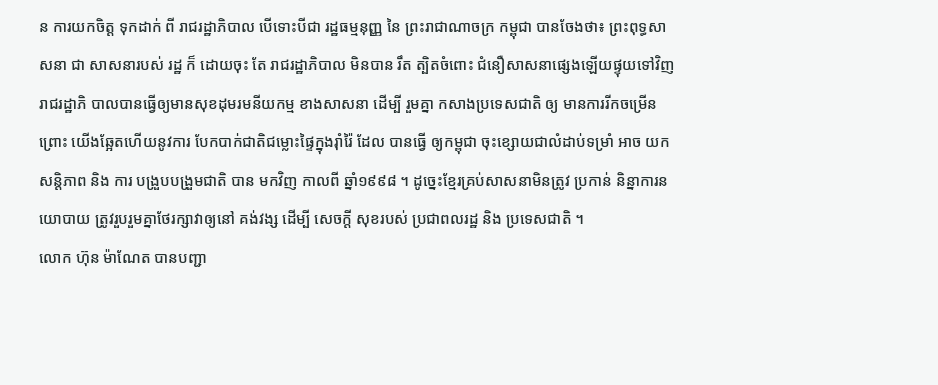ន ការយកចិត្ត ទុកដាក់ ពី រាជរដ្ឋាភិបាល បើទោះបីជា រដ្ឋធម្មនុញ្ញ នៃ ព្រះរាជាណាចក្រ កម្ពុជា បានចែងថា៖ ព្រះពុទ្ធសាសនា ជា សាសនារបស់ រដ្ឋ ក៏ ដោយចុះ តែ រាជរដ្ឋាភិបាល មិនបាន រឹត ត្បិតចំពោះ ជំនឿសាសនាផ្សេងឡើយផ្ទុយទៅវិញ រាជរដ្ឋាភិ បាលបានធ្វើឲ្យមានសុខដុមរមនីយកម្ម ខាងសាសនា ដើម្បី រួមគ្នា កសាងប្រទេសជាតិ ឲ្យ មានការរីកចម្រើន ព្រោះ យើងឆ្អែតហើយនូវការ បែកបាក់ជាតិជម្លោះផ្ទៃក្នុងរ៉ាំរ៉ៃ ដែល បានធ្វើ ឲ្យកម្ពុជា ចុះខ្សោយជាលំដាប់ទម្រាំ អាច យកសន្តិភាព និង ការ បង្រួបបង្រួមជាតិ បាន មកវិញ កាលពី ឆ្នាំ១៩៩៨ ។ ដូច្នេះខ្មែរគ្រប់សាសនាមិនត្រូវ ប្រកាន់ និន្នាការនយោបាយ ត្រូវរួបរួមគ្នាថែរក្សាវាឲ្យនៅ គង់វង្ស ដើម្បី សេចក្តី សុខរបស់ ប្រជាពលរដ្ឋ និង ប្រទេសជាតិ ។
លោក ហ៊ុន ម៉ាណែត បានបញ្ជា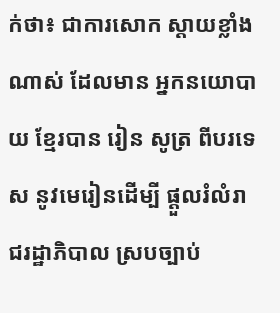ក់ថា៖ ជាការសោក ស្តាយខ្លាំងណាស់ ដែលមាន អ្នកនយោបាយ ខ្មែរបាន រៀន សូត្រ ពីបរទេស នូវមេរៀនដើម្បី ផ្តួលរំលំរាជរដ្ឋាភិបាល ស្របច្បាប់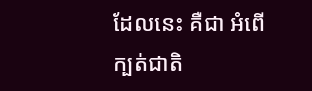ដែលនេះ គឺជា អំពើ ក្បត់ជាតិ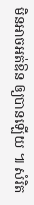មិនអាចអត់ឱន ឲ្យបានឡើយ ៕ សំរិត